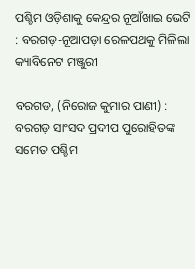ପଶ୍ଚିମ ଓଡ଼ିଶାକୁ କେନ୍ଦ୍ରର ନୂଆଁଖାଇ ଭେଟି : ବରଗଡ଼-ନୂଆପଡ଼ା ରେଳପଥକୁ ମିଳିଲା କ୍ୟାବିନେଟ ମଞ୍ଜୁରୀ

ବରଗଡ, (ନିରୋଜ କୁମାର ପାଣୀ) : ବରଗଡ଼ ସାଂସଦ ପ୍ରଦୀପ ପୁରୋହିତଙ୍କ ସମେତ ପଶ୍ଚିମ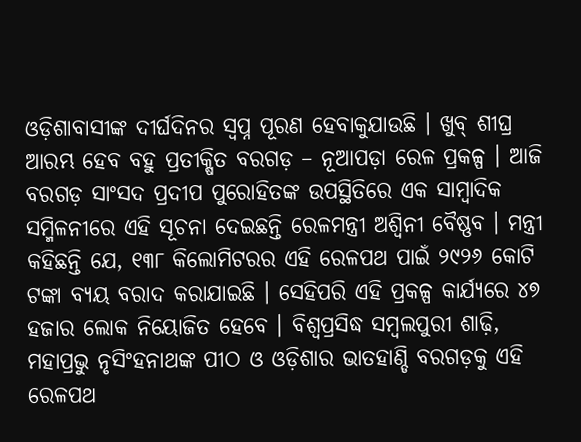ଓଡ଼ିଶାବାସୀଙ୍କ ଦୀର୍ଘଦିନର ସ୍ୱପ୍ନ ପୂରଣ ହେବାକୁଯାଉଛି । ଖୁବ୍ ଶୀଘ୍ର ଆରମ୍ଭ ହେବ ବହୁ ପ୍ରତୀକ୍ଷିତ ବରଗଡ଼ – ନୂଆପଡ଼ା ରେଳ ପ୍ରକଳ୍ପ । ଆଜି ବରଗଡ଼ ସାଂସଦ ପ୍ରଦୀପ ପୁରୋହିତଙ୍କ ଉପସ୍ଥିତିରେ ଏକ ସାମ୍ବାଦିକ ସମ୍ମିଳନୀରେ ଏହି ସୂଚନା ଦେଇଛନ୍ତି ରେଳମନ୍ତ୍ରୀ ଅଶ୍ୱିନୀ ବୈଷ୍ଣବ । ମନ୍ତ୍ରୀ କହିଛନ୍ତି ଯେ, ୧୩୮ କିଲୋମିଟରର ଏହି ରେଳପଥ ପାଇଁ ୨୯୨୬ କୋଟି ଟଙ୍କା ବ୍ୟୟ ବରାଦ କରାଯାଇଛି । ସେହିପରି ଏହି ପ୍ରକଳ୍ପ କାର୍ଯ୍ୟରେ ୪୭ ହଜାର ଲୋକ ନିୟୋଜିତ ହେବେ । ବିଶ୍ୱପ୍ରସିଦ୍ଧ ସମ୍ବଲପୁରୀ ଶାଢ଼ି, ମହାପ୍ରଭୁ ନୃସିଂହନାଥଙ୍କ ପୀଠ ଓ ଓଡ଼ିଶାର ଭାତହାଣ୍ଡି ବରଗଡ଼କୁ ଏହି ରେଳପଥ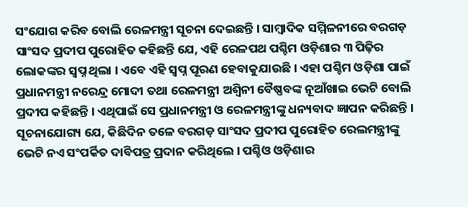ସଂଯୋଗ କରିବ ବୋଲି ରେଳମନ୍ତ୍ରୀ ସୂଚନା ଦେଇଛନ୍ତି । ସାମ୍ବାଦିକ ସମ୍ମିଳନୀରେ ବରଗଡ଼ ସାଂସଦ ପ୍ରଦୀପ ପୁରୋହିତ କହିଛନ୍ତି ଯେ, ଏହି ରେଳପଥ ପଶ୍ଚିମ ଓଡ଼ିଶାର ୩ ପିଢ଼ିର ଲୋକଙ୍କର ସ୍ୱପ୍ନ ଥିଲା । ଏବେ ଏହି ସ୍ୱପ୍ନ ପୂରଣ ହେବାକୁଯାଉଛି । ଏହା ପଶ୍ଚିମ ଓଡ଼ିଶା ପାଇଁ ପ୍ରଧାନମନ୍ତ୍ରୀ ନରେନ୍ଦ୍ର ମୋଦୀ ତଥା ରେଳମନ୍ତ୍ରୀ ଅଶ୍ୱିନୀ ବୈଷ୍ଣବଙ୍କ ନୂଆଁଖାଇ ଭେଟି ବୋଲି ପ୍ରଦୀପ କହିଛନ୍ତି । ଏଥିପାଇଁ ସେ ପ୍ରଧାନମନ୍ତ୍ରୀ ଓ ରେଳମନ୍ତ୍ରୀଙ୍କୁ ଧନ୍ୟବାଦ ଜ୍ଞାପନ କରିଛନ୍ତି । ସୂଚନାଯୋଗ୍ୟ ଯେ, କିଛିଦିନ ତଳେ ବରଗଡ଼ ସାଂସଦ ପ୍ରଦୀପ ପୁରୋହିତ ରେଲମନ୍ତ୍ରୀଙ୍କୁ ଭେଟି ନଏ ସଂପର୍କିତ ଦାବିପତ୍ର ପ୍ରଦାନ କରିଥିଲେ । ପଶ୍ଚିଓ ଓଡ଼ିଶାର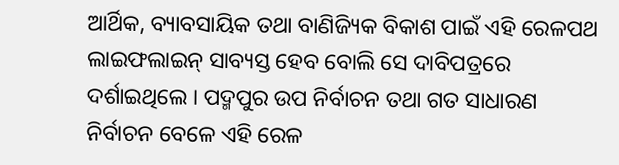ଆର୍ଥିକ, ବ୍ୟାବସାୟିକ ତଥା ବାଣିଜ୍ୟିକ ବିକାଶ ପାଇଁ ଏହି ରେଳପଥ ଲାଇଫଲାଇନ୍ ସାବ୍ୟସ୍ତ ହେବ ବୋଲି ସେ ଦାବିପତ୍ରରେ ଦର୍ଶାଇଥିଲେ । ପଦ୍ମପୁର ଉପ ନିର୍ବାଚନ ତଥା ଗତ ସାଧାରଣ ନିର୍ବାଚନ ବେଳେ ଏହି ରେଳ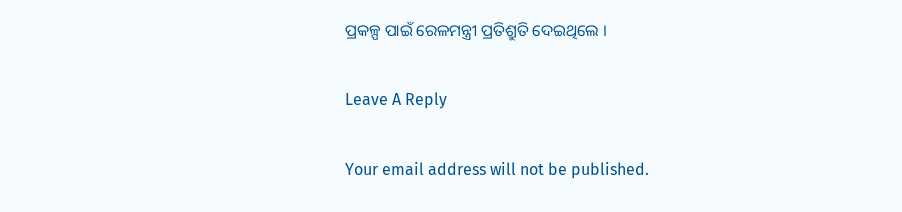ପ୍ରକଳ୍ପ ପାଇଁ ରେଳମନ୍ତ୍ରୀ ପ୍ରତିଶ୍ରୁତି ଦେଇଥିଲେ ।

Leave A Reply

Your email address will not be published.